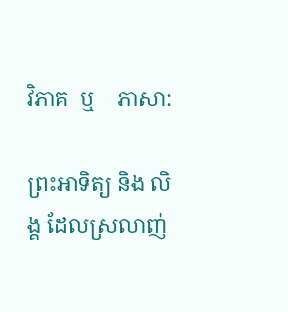វិភាគ  ឬ    ភាសា:

ព្រះអាទិត្យ និង លិង្គ ដែលស្រលាញ់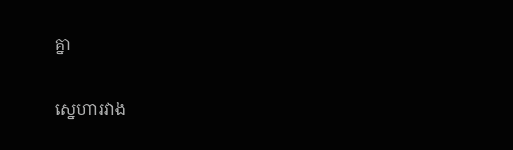គ្នា

ស្នេហារវាង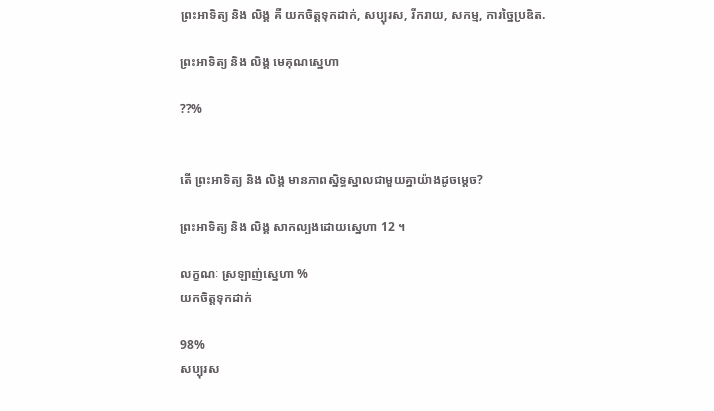ព្រះអាទិត្យ និង លិង្គ គឺ យកចិត្តទុកដាក់, សប្បុរស, រីករាយ, សកម្ម, ការច្នៃប្រឌិត.

ព្រះអាទិត្យ និង លិង្គ មេគុណស្នេហា

??%


តើ ព្រះអាទិត្យ និង លិង្គ មានភាពស្និទ្ធស្នាលជាមួយគ្នាយ៉ាងដូចម្តេច?

ព្រះអាទិត្យ និង លិង្គ សាកល្បងដោយស្នេហា 12 ។

លក្ខណៈ ស្រឡាញ់ស្នេហា %
យកចិត្តទុកដាក់

98%
សប្បុរស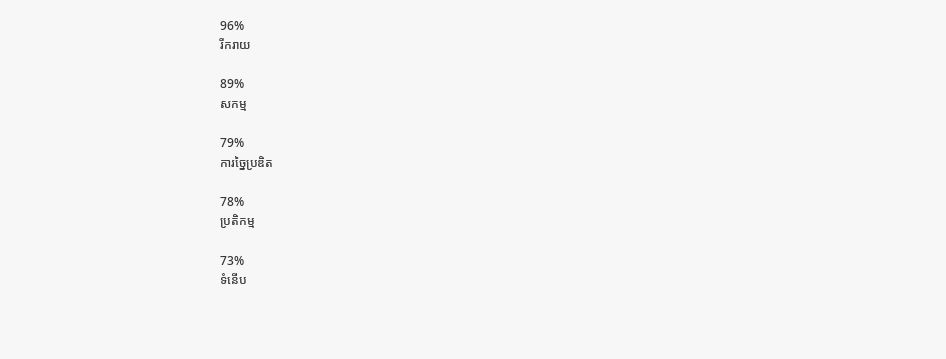96%
រីករាយ

89%
សកម្ម

79%
ការច្នៃប្រឌិត

78%
ប្រតិកម្ម

73%
ទំនើប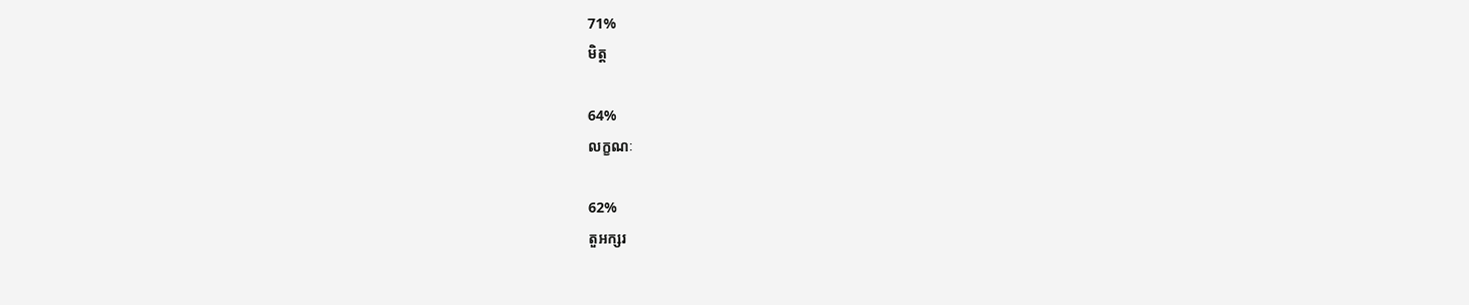71%
មិត្ត

64%
លក្ខណៈ

62%
តួអក្សរ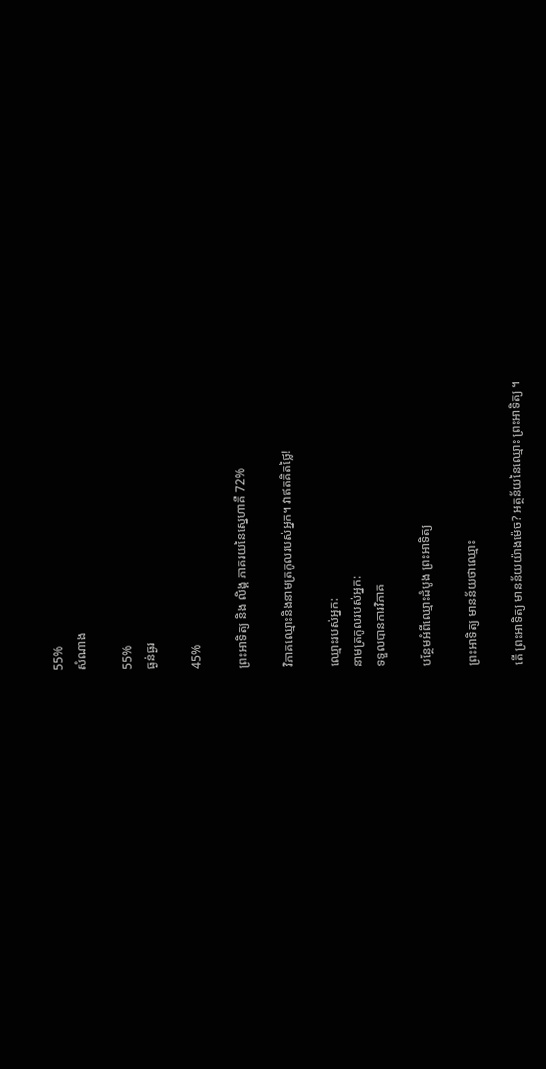55%
សំណាង

55%
ធ្ងន់ធ្ងរ

45%

ព្រះអាទិត្យ និង លិង្គ ភាគរយនៃស្នេហាគឺ 72%

វិភាគឈ្មោះនិងនាមត្រកូលរបស់អ្នក។ វាឥតគិតថ្លៃ!

ឈ្មោះរបស់អ្នក:
នាមត្រកូលរបស់អ្នក:
ទទួលបានការវិភាគ

បន្ថែមអំពីឈ្មោះដំបូង ព្រះអាទិត្យ

ព្រះអាទិត្យ មានន័យថាឈ្មោះ

តើ ព្រះអាទិត្យ មានន័យយ៉ាងម៉េច? អត្ថន័យនៃឈ្មោះ ព្រះអាទិត្យ ។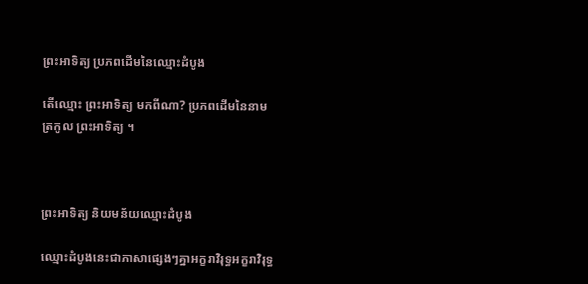ព្រះអាទិត្យ ប្រភពដើមនៃឈ្មោះដំបូង

តើឈ្មោះ ព្រះអាទិត្យ មកពីណា? ប្រភពដើមនៃនាមត្រកូល ព្រះអាទិត្យ ។



ព្រះអាទិត្យ និយមន័យឈ្មោះដំបូង

ឈ្មោះដំបូងនេះជាភាសាផ្សេងៗគ្នាអក្ខរាវិរុទ្ធអក្ខរាវិរុទ្ធ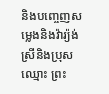និងបញ្ចេញសម្លេងនិងវ៉ារ្យ៉ង់ស្រីនិងប្រុសឈ្មោះ ព្រះ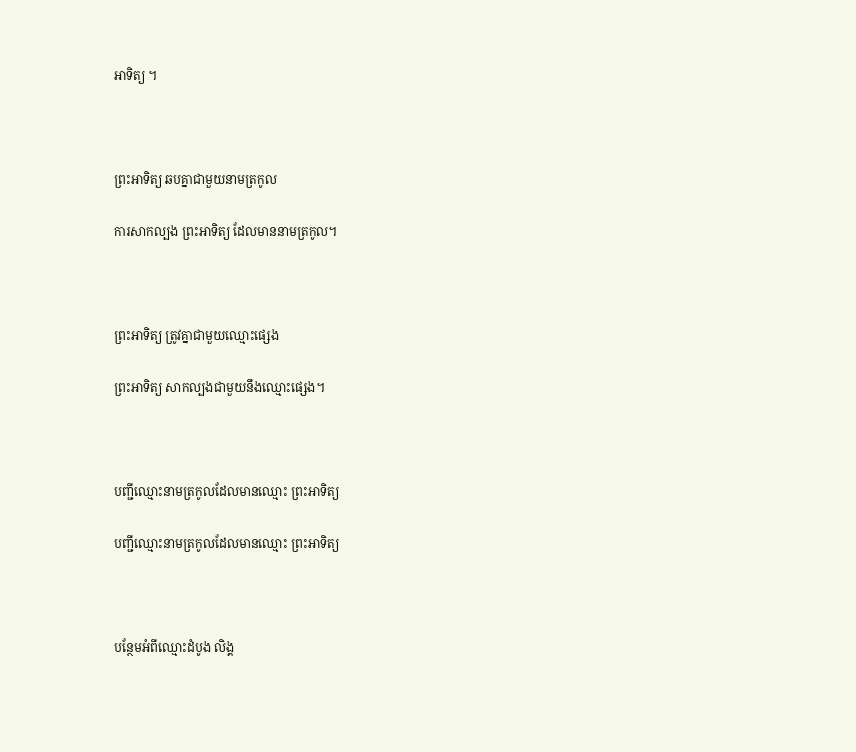អាទិត្យ ។



ព្រះអាទិត្យ ឆបគ្នាជាមួយនាមត្រកូល

ការសាកល្បង ព្រះអាទិត្យ ដែលមាននាមត្រកូល។



ព្រះអាទិត្យ ត្រូវគ្នាជាមួយឈ្មោះផ្សេង

ព្រះអាទិត្យ សាកល្បងជាមួយនឹងឈ្មោះផ្សេង។



បញ្ជីឈ្មោះនាមត្រកូលដែលមានឈ្មោះ ព្រះអាទិត្យ

បញ្ជីឈ្មោះនាមត្រកូលដែលមានឈ្មោះ ព្រះអាទិត្យ



បន្ថែមអំពីឈ្មោះដំបូង លិង្គ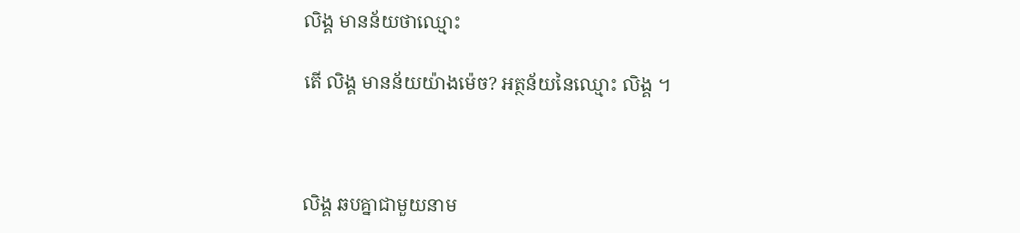លិង្គ មានន័យថាឈ្មោះ

តើ លិង្គ មានន័យយ៉ាងម៉េច? អត្ថន័យនៃឈ្មោះ លិង្គ ។



លិង្គ ឆបគ្នាជាមួយនាម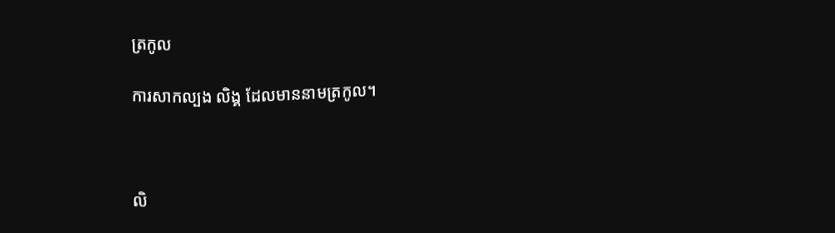ត្រកូល

ការសាកល្បង លិង្គ ដែលមាននាមត្រកូល។



លិ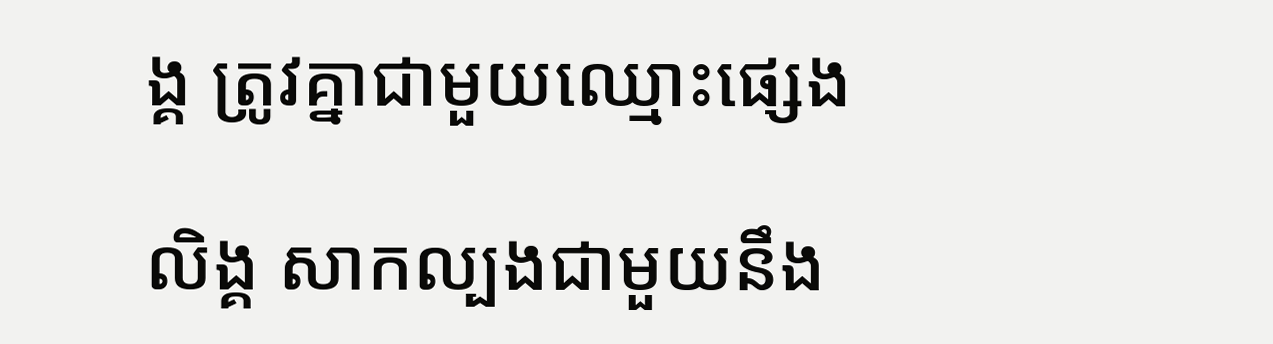ង្គ ត្រូវគ្នាជាមួយឈ្មោះផ្សេង

លិង្គ សាកល្បងជាមួយនឹង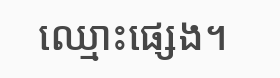ឈ្មោះផ្សេង។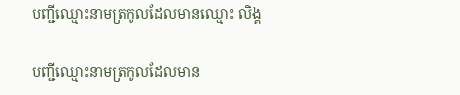បញ្ជីឈ្មោះនាមត្រកូលដែលមានឈ្មោះ លិង្គ

បញ្ជីឈ្មោះនាមត្រកូលដែលមាន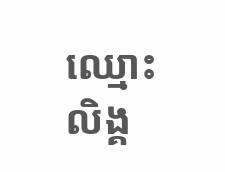ឈ្មោះ លិង្គ